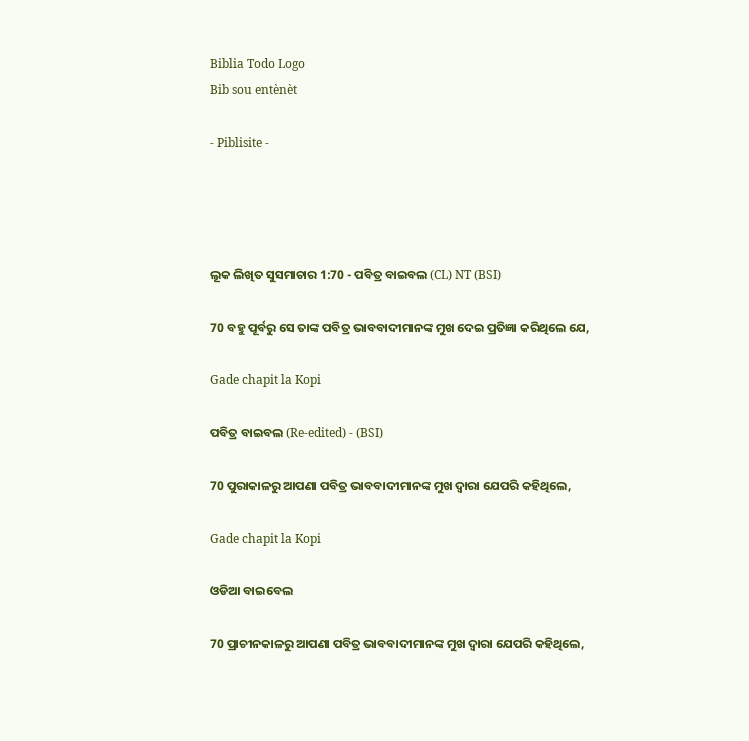Biblia Todo Logo
Bib sou entènèt

- Piblisite -




ଲୂକ ଲିଖିତ ସୁସମାଚାର 1:70 - ପବିତ୍ର ବାଇବଲ (CL) NT (BSI)

70 ବହୁ ପୂର୍ବରୁ ସେ ତାଙ୍କ ପବିତ୍ର ଭାବବାଦୀମାନଙ୍କ ମୁଖ ଦେଇ ପ୍ରତିଜ୍ଞା କରିଥିଲେ ଯେ,

Gade chapit la Kopi

ପବିତ୍ର ବାଇବଲ (Re-edited) - (BSI)

70 ପୁରାକାଳରୁ ଆପଣା ପବିତ୍ର ଭାବବାଦୀମାନଙ୍କ ମୁଖ ଦ୍ଵାରା ଯେପରି କହିଥିଲେ,

Gade chapit la Kopi

ଓଡିଆ ବାଇବେଲ

70 ପ୍ରାଚୀନକାଳରୁ ଆପଣା ପବିତ୍ର ଭାବବାଦୀମାନଙ୍କ ମୁଖ ଦ୍ୱାରା ଯେପରି କହିଥିଲେ,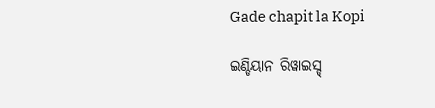Gade chapit la Kopi

ଇଣ୍ଡିୟାନ ରିୱାଇସ୍ଡ୍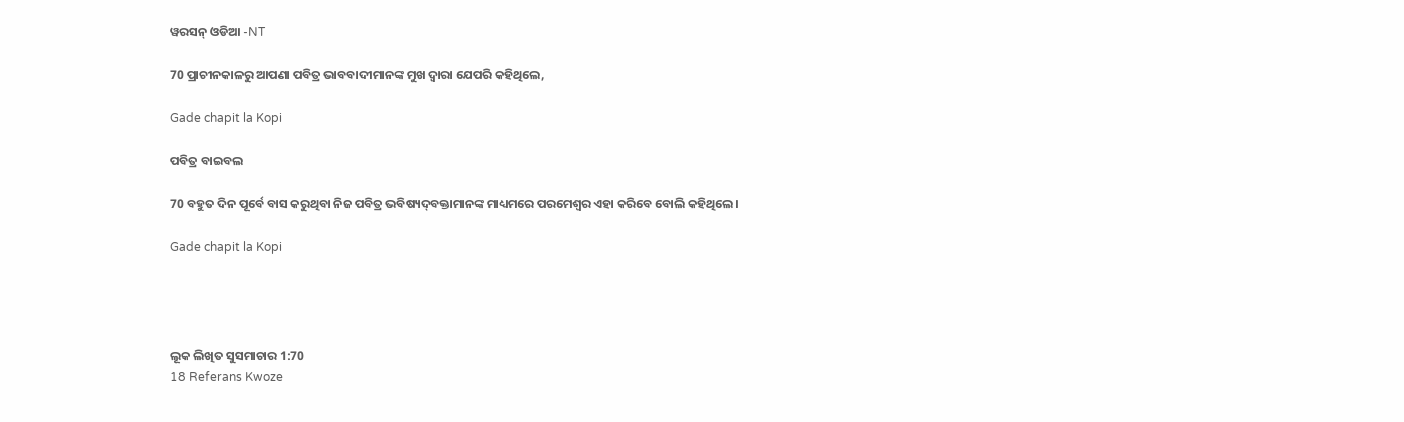ୱରସନ୍ ଓଡିଆ -NT

70 ପ୍ରାଚୀନକାଳରୁ ଆପଣା ପବିତ୍ର ଭାବବାଦୀମାନଙ୍କ ମୁଖ ଦ୍ୱାରା ଯେପରି କହିଥିଲେ,

Gade chapit la Kopi

ପବିତ୍ର ବାଇବଲ

70 ବହୁତ ଦିନ ପୂର୍ବେ ବାସ କରୁଥିବା ନିଜ ପବିତ୍ର ଭବିଷ୍ୟ‌ଦ୍‌ବକ୍ତାମାନଙ୍କ ମାଧ୍ୟମରେ ପରମେଶ୍ୱର ଏହା କରିବେ ବୋଲି କହିଥିଲେ।

Gade chapit la Kopi




ଲୂକ ଲିଖିତ ସୁସମାଚାର 1:70
18 Referans Kwoze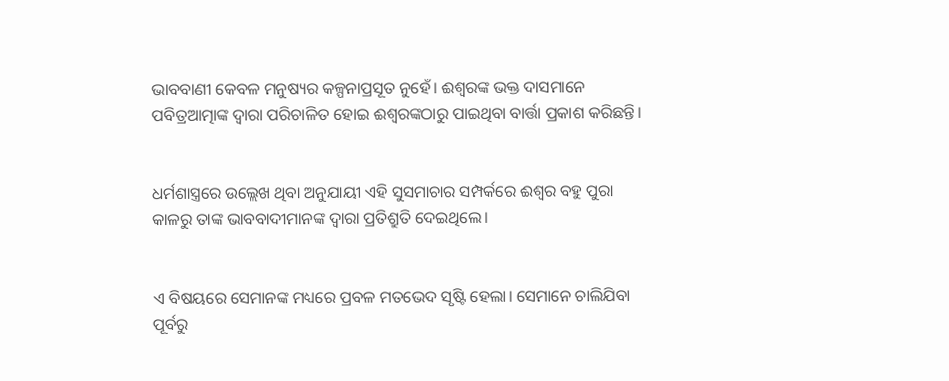ଭାବବାଣୀ କେବଳ ମନୁଷ୍ୟର କଳ୍ପନାପ୍ରସୂତ ନୁହେଁ। ଈଶ୍ୱରଙ୍କ ଭକ୍ତ ଦାସମାନେ ପବିତ୍ରଆତ୍ମାଙ୍କ ଦ୍ୱାରା ପରିଚାଳିତ ହୋଇ ଈଶ୍ୱରଙ୍କଠାରୁ ପାଇଥିବା ବାର୍ତ୍ତା ପ୍ରକାଶ କରିଛନ୍ତି।


ଧର୍ମଶାସ୍ତ୍ରରେ ଉଲ୍ଲେଖ ଥିବା ଅନୁଯାୟୀ ଏହି ସୁସମାଚାର ସମ୍ପର୍କରେ ଈଶ୍ୱର ବହୁ ପୁରା କାଳରୁ ତାଙ୍କ ଭାବବାଦୀମାନଙ୍କ ଦ୍ୱାରା ପ୍ରତିଶ୍ରୁତି ଦେଇଥିଲେ।


ଏ ବିଷୟରେ ସେମାନଙ୍କ ମଧ୍ୟରେ ପ୍ରବଳ ମତଭେଦ ସୃଷ୍ଟି ହେଲା। ସେମାନେ ଚାଲିଯିବା ପୂର୍ବରୁ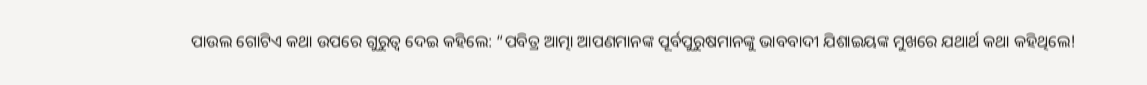ପାଉଲ ଗୋଟିଏ କଥା ଉପରେ ଗୁରୁତ୍ୱ ଦେଇ କହିଲେ: “ପବିତ୍ର ଆତ୍ମା ଆପଣମାନଙ୍କ ପୂର୍ବପୁରୁଷମାନଙ୍କୁ ଭାବବାଦୀ ଯିଶାଇୟଙ୍କ ମୁଖରେ ଯଥାର୍ଥ କଥା କହିଥିଲେ!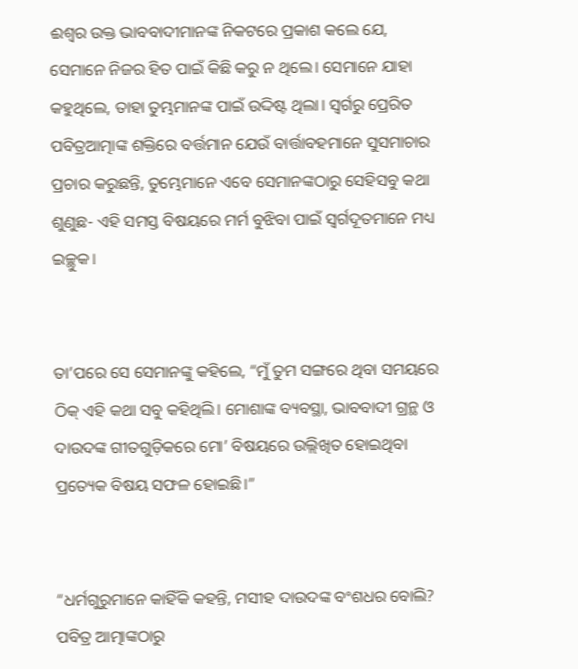ଈଶ୍ୱର ଉକ୍ତ ଭାବବାଦୀମାନଙ୍କ ନିକଟରେ ପ୍ରକାଶ କଲେ ଯେ, ସେମାନେ ନିଜର ହିତ ପାଇଁ କିଛି କରୁ ନ ଥିଲେ। ସେମାନେ ଯାହା କହୁଥିଲେ, ତାହା ତୁମ୍ଭମାନଙ୍କ ପାଇଁ ଉଦ୍ଦିଷ୍ଟ ଥିଲା। ସ୍ୱର୍ଗରୁ ପ୍ରେରିତ ପବିତ୍ରଆତ୍ମାଙ୍କ ଶକ୍ତିରେ ବର୍ତ୍ତମାନ ଯେଉଁ ବାର୍ତ୍ତାବହମାନେ ସୁସମାଚାର ପ୍ରଚାର କରୁଛନ୍ତି, ତୁମ୍ଭେମାନେ ଏବେ ସେମାନଙ୍କଠାରୁ ସେହିସବୁ କଥା ଶୁଣୁଛ- ଏହି ସମସ୍ତ ବିଷୟରେ ମର୍ମ ବୁଝିବା ପାଇଁ ସ୍ୱର୍ଗଦୂତମାନେ ମଧ୍ୟ ଇଚ୍ଛୁକ।


ତା’ପରେ ସେ ସେମାନଙ୍କୁ କହିଲେ, “ମୁଁ ତୁମ ସଙ୍ଗରେ ଥିବା ସମୟରେ ଠିକ୍ ଏହି କଥା ସବୁ କହିଥିଲି। ମୋଶାଙ୍କ ବ୍ୟବସ୍ଥା, ଭାବବାଦୀ ଗ୍ରନ୍ଥ ଓ ଦାଉଦଙ୍କ ଗୀତଗୁଡ଼ିକରେ ମୋ’ ବିଷୟରେ ଉଲ୍ଲିଖିତ ହୋଇଥିବା ପ୍ରତ୍ୟେକ ବିଷୟ ସଫଳ ହୋଇଛି।”


“ଧର୍ମଗୁରୁମାନେ କାହିଁକି କହନ୍ତି, ମସୀହ ଦାଉଦଙ୍କ ବଂଶଧର ବୋଲି? ପବିତ୍ର ଆତ୍ମାଙ୍କଠାରୁ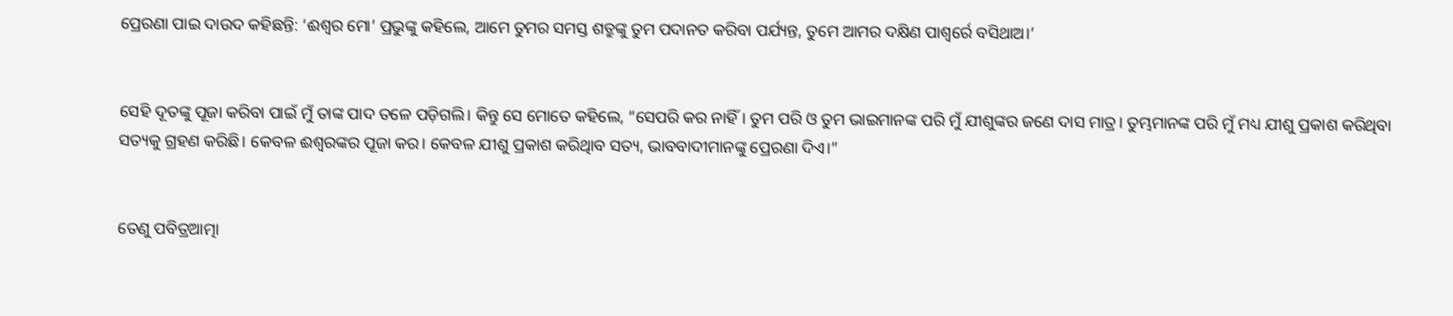ପ୍ରେରଣା ପାଇ ଦାଉଦ କହିଛନ୍ତି: ‘ଈଶ୍ୱର ମୋ’ ପ୍ରଭୁଙ୍କୁ କହିଲେ, ଆମେ ତୁମର ସମସ୍ତ ଶତ୍ରୁଙ୍କୁ ତୁମ ପଦାନତ କରିବା ପର୍ଯ୍ୟନ୍ତ, ତୁମେ ଆମର ଦକ୍ଷିଣ ପାଶ୍ୱର୍ରେ ବସିଥାଅ।’


ସେହି ଦୂତଙ୍କୁ ପୂଜା କରିବା ପାଇଁ ମୁଁ ତାଙ୍କ ପାଦ ତଳେ ପଡ଼ିଗଲି। କିନ୍ତୁ ସେ ମୋତେ କହିଲେ, “ସେପରି କର ନାହିଁ। ତୁମ ପରି ଓ ତୁମ ଭାଇମାନଙ୍କ ପରି ମୁଁ ଯୀଶୁଙ୍କର ଜଣେ ଦାସ ମାତ୍ର। ତୁମ୍ଭମାନଙ୍କ ପରି ମୁଁ ମଧ୍ୟ ଯୀଶୁ ପ୍ରକାଶ କରିଥିବା ସତ୍ୟକୁ ଗ୍ରହଣ କରିଛି। କେବଳ ଈଶ୍ୱରଙ୍କର ପୂଜା କର। କେବଳ ଯୀଶୁ ପ୍ରକାଶ କରିଥିାବ ସତ୍ୟ, ଭାବବାଦୀମାନଙ୍କୁ ପ୍ରେରଣା ଦିଏ।”


ତେଣୁ ପବିତ୍ରଆତ୍ମା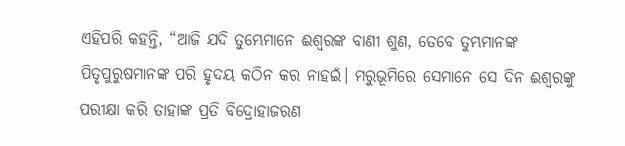ଏହିପରି କହନ୍ତି, “ଆଜି ଯଦି ତୁମ୍ଭେମାନେ ଈଶ୍ୱରଙ୍କ ବାଣୀ ଶୁଣ, ତେବେ ତୁମ୍ଭମାନଙ୍କ ପିତୃପୁରୁଷମାନଙ୍କ ପରି ହୃଦୟ କଠିନ କର ନାହଇଁ। ମରୁଭୂମିରେ ସେମାନେ ସେ ଦିନ ଈଶ୍ୱରଙ୍କୁ ପରୀକ୍ଷା କରି ତାହାଙ୍କ ପ୍ରତି ବିଦ୍ରୋହାଜରଣ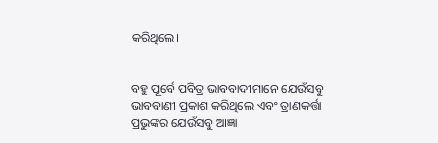କରିଥିଲେ।


ବହୁ ପୂର୍ବେ ପବିତ୍ର ଭାବବାଦୀମାନେ ଯେଉଁସବୁ ଭାବବାଣୀ ପ୍ରକାଶ କରିଥିଲେ ଏବଂ ତ୍ରାଣକର୍ତ୍ତା ପ୍ରଭୁଙ୍କର ଯେଉଁସବୁ ଆଜ୍ଞା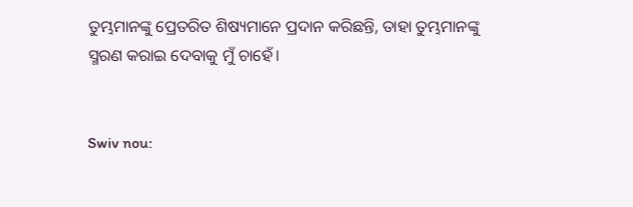ତୁମ୍ଭମାନଙ୍କୁ ପ୍ରେତରିତ ଶିଷ୍ୟମାନେ ପ୍ରଦାନ କରିଛନ୍ତି, ତାହା ତୁମ୍ଭମାନଙ୍କୁ ସ୍ମରଣ କରାଇ ଦେବାକୁ ମୁଁ ଚାହେଁ।


Swiv nou: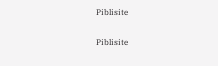Piblisite


Piblisite